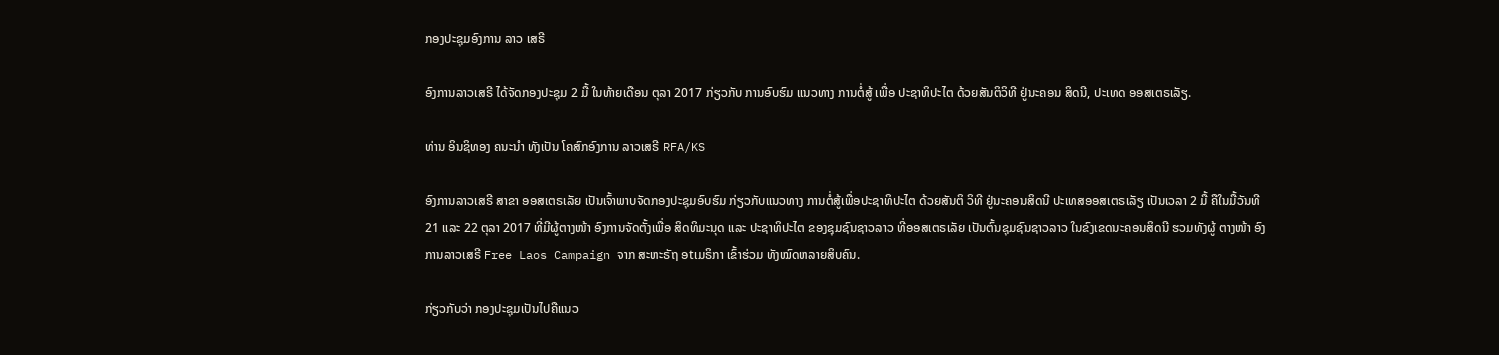ກອງປະຊຸມອົງການ ລາວ ເສຣີ

ອົງການລາວເສຣີ ໄດ້ຈັດກອງປະຊຸມ 2 ມື້ ໃນທ້າຍເດືອນ ຕຸລາ 2017 ກ່ຽວກັບ ການອົບຮົມ ແນວທາງ ການຕໍ່ສູ້ ເພື່ອ ປະຊາທິປະໄຕ ດ້ວຍສັນຕິວິທີ ຢູ່ນະຄອນ ສິດນີ, ປະເທດ ອອສເຕຣເລັຽ.

ທ່ານ ອິນຊິທອງ ຄນະນໍາ ທັງເປັນ ໂຄສົກອົງການ ລາວເສຣີ RFA/KS

ອົງການລາວເສຣີ ສາຂາ ອອສເຕຣເລັຍ ເປັນເຈົ້າພາບຈັດກອງປະຊຸມອົບຮົມ ກ່ຽວກັບແນວທາງ ການຕໍ່ສູ້ເພື່ອປະຊາທິປະໄຕ ດ້ວຍສັນຕິ ວິທີ ຢູ່ນະຄອນສິດນີ ປະເທສອອສເຕຣເລັຽ ເປັນເວລາ 2 ມື້ ຄືໃນມື້ວັນທີ 21 ແລະ 22 ຕຸລາ 2017 ທີ່ມີຜູ້ຕາງໜ້າ ອົງການຈັດຕັ້ງເພື່ອ ສິດທິມະນຸດ ແລະ ປະຊາທິປະໄຕ ຂອງຊຸມຊົນຊາວລາວ ທີ່ອອສເຕຣເລັຍ ເປັນຕົ້ນຊຸມຊົນຊາວລາວ ໃນຂົງເຂດນະຄອນສິດນີ ຮວມທັງຜູ້ ຕາງໜ້າ ອົງການລາວເສຣີ Free Laos Campaign ຈາກ ສະຫະຣັຖ ອtເມຣິກາ ເຂົ້າຮ່ວມ ທັງໝົດຫລາຍສິບຄົນ.

ກ່ຽວກັບວ່າ ກອງປະຊຸມເປັນໄປຄືແນວ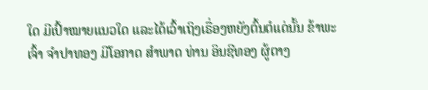ໃດ ມີເປົ້າໝາຍແນວໃດ ແລະໄດ້ເວົ້າເຖິງເຣື່ອງຫຍັງຕົ້ນຕໍແດ່ນັ້ນ ຂ້າພະເຈົ້າ ຈໍາປາທອງ ມີໂອກາດ ສໍາພາດ ທ່ານ ອິນຊີທອງ ຜູ້ຕາງ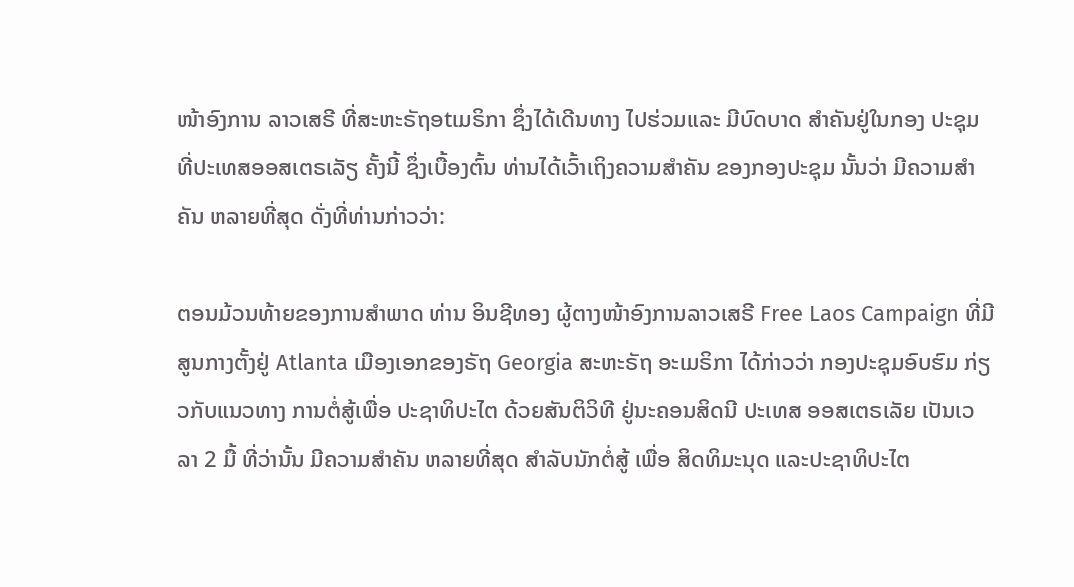ໜ້າອົງການ ລາວເສຣີ ທີ່ສະຫະຣັຖອtເມຣິກາ ຊຶ່ງໄດ້ເດີນທາງ ໄປຮ່ວມແລະ ມີບົດບາດ ສໍາຄັນຢູ່ໃນກອງ ປະຊຸມ ທີ່ປະເທສອອສເຕຣເລັຽ ຄັ້ງນີ້ ຊຶ່ງເບື້ອງຕົ້ນ ທ່ານໄດ້ເວົ້າເຖິງຄວາມສໍາຄັນ ຂອງກອງປະຊຸມ ນັ້ນວ່າ ມີຄວາມສໍາຄັນ ຫລາຍທີ່ສຸດ ດັ່ງທີ່ທ່ານກ່າວວ່າ:

ຕອນມ້ວນທ້າຍຂອງການສໍາພາດ ທ່ານ ອິນຊີທອງ ຜູ້ຕາງໜ້າອົງການລາວເສຣີ Free Laos Campaign ທີ່ມີສູນກາງຕັ້ງຢູ່ Atlanta ເມືອງເອກຂອງຣັຖ Georgia ສະຫະຣັຖ ອະເມຣິກາ ໄດ້ກ່າວວ່າ ກອງປະຊຸມອົບຮົມ ກ່ຽວກັບແນວທາງ ການຕໍ່ສູ້ເພື່ອ ປະຊາທິປະໄຕ ດ້ວຍສັນຕິວິທີ ຢູ່ນະຄອນສິດນີ ປະເທສ ອອສເຕຣເລັຍ ເປັນເວລາ 2 ມື້ ທີ່ວ່ານັ້ນ ມີຄວາມສໍາຄັນ ຫລາຍທີ່ສຸດ ສໍາລັບນັກຕໍ່ສູ້ ເພື່ອ ສິດທິມະນຸດ ແລະປະຊາທິປະໄຕ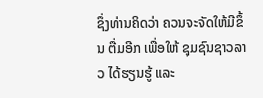ຊຶ່ງທ່ານຄິດວ່າ ຄວນຈະຈັດໃຫ້ມີຂຶ້ນ ຕື່ມອີກ ເພື່ອໃຫ້ ຊຸມຊົນຊາວລາວ ໄດ້ຮຽນຮູ້ ແລະ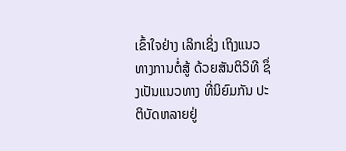ເຂົ້າໃຈຢ່າງ ເລິກເຊິ່ງ ເຖິງແນວທາງການຕໍ່ສູ້ ດ້ວຍສັນຕິວິທີ ຊຶ່ງເປັນແນວທາງ ທີ່ນິຍົມກັນ ປະຕິບັດຫລາຍຢູ່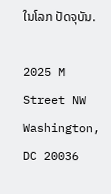ໃນໂລກ ປັດຈຸບັນ.

2025 M Street NW
Washington, DC 20036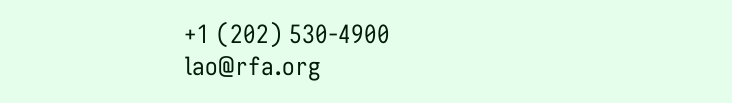+1 (202) 530-4900
lao@rfa.org